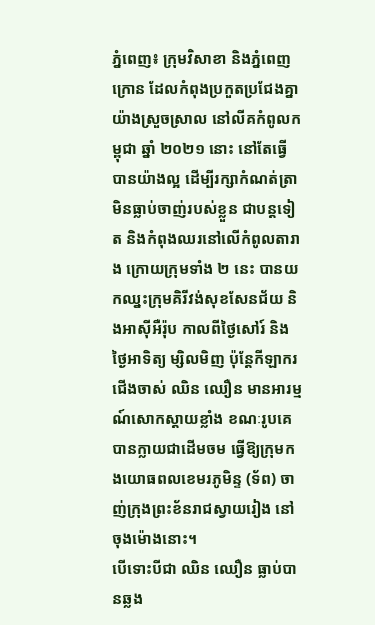ភ្នំពេញ៖ ក្រុមវិសាខា និងភ្នំពេញក្រោន ដែលកំពុងប្រកួតប្រជែងគ្នាយ៉ាងស្រួចស្រាល នៅលីគកំពូលកម្ពុជា ឆ្នាំ ២០២១ នោះ នៅតែធ្វើបានយ៉ាងល្អ ដើម្បីរក្សាកំណត់ត្រា មិនធ្លាប់ចាញ់របស់ខ្លួន ជាបន្តទៀត និងកំពុងឈរនៅលើកំពូលតារាង ក្រោយក្រុមទាំង ២ នេះ បានយកឈ្នះក្រុមគិរីវង់សុខសែនជ័យ និងអាស៊ីអឺរ៉ុប កាលពីថ្ងៃសៅរ៍ និងថ្ងៃអាទិត្យ ម្សិលមិញ ប៉ុន្តែកីឡាករជើងចាស់ ឈិន ឈឿន មានអារម្មណ៍សោកស្តាយខ្លាំង ខណៈរូបគេ បានក្លាយជាដើមចម ធ្វើឱ្យក្រុមកងយោធពលខេមរភូមិន្ទ (ទ័ព) ចាញ់ក្រុងព្រះខ័នរាជស្វាយរៀង នៅចុងម៉ោងនោះ។
បើទោះបីជា ឈិន ឈឿន ធ្លាប់បានឆ្លង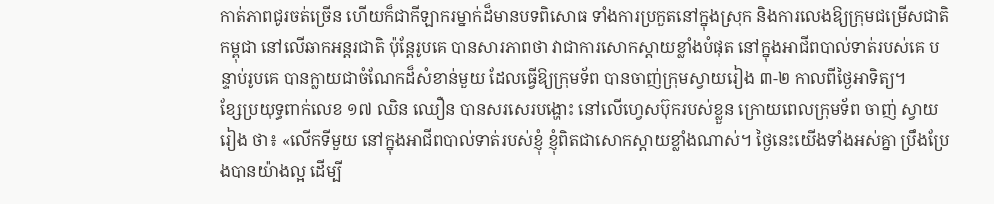កាត់ភាពជូរចត់ច្រើន ហើយក៏ជាកីឡាករម្នាក់ដ៏មានបទពិសោធ ទាំងការប្រកួតនៅក្នុងស្រុក និងការលេងឱ្យក្រុមជម្រើសជាតិកម្ពុជា នៅលើឆាកអន្តរជាតិ ប៉ុន្តែរូបគេ បានសារភាពថា វាជាការសោកស្តាយខ្លាំងបំផុត នៅក្នុងអាជីពបាល់ទាត់របស់គេ បន្ទាប់រូបគេ បានក្លាយជាចំណែកដ៏សំខាន់មួយ ដែលធ្វើឱ្យក្រុមទ័ព បានចាញ់ក្រុមស្វាយរៀង ៣-២ កាលពីថ្ងៃអាទិត្យ។
ខ្សែប្រយុទ្ធពាក់លេខ ១៧ ឈិន ឈឿន បានសរសេរបង្ហោះ នៅលើហ្វេសប៊ុករបស់ខ្លួន ក្រោយពេលក្រុមទ័ព ចាញ់ ស្វាយរៀង ថា៖ «លើកទីមួយ នៅក្នុងអាជីពបាល់ទាត់របស់ខ្ញុំ ខ្ញុំពិតជាសោកស្តាយខ្លាំងណាស់។ ថ្ងៃនេះយើងទាំងអស់គ្នា ប្រឹងប្រែងបានយ៉ាងល្អ ដើម្បី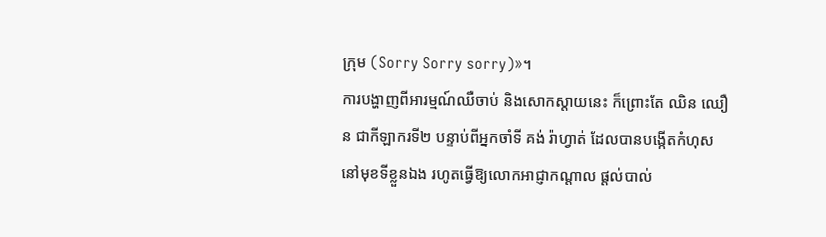ក្រុម (Sorry Sorry sorry)»។
ការបង្ហាញពីអារម្មណ៍ឈឺចាប់ និងសោកស្តាយនេះ ក៏ព្រោះតែ ឈិន ឈឿន ជាកីឡាករទី២ បន្ទាប់ពីអ្នកចាំទី គង់ រ៉ាហ្វាត់ ដែលបានបង្កើតកំហុស នៅមុខទីខ្លួនឯង រហូតធ្វើឱ្យលោកអាជ្ញាកណ្តាល ផ្តល់បាល់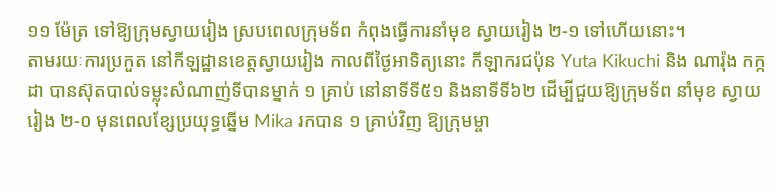១១ ម៉ែត្រ ទៅឱ្យក្រុមស្វាយរៀង ស្របពេលក្រុមទ័ព កំពុងធ្វើការនាំមុខ ស្វាយរៀង ២-១ ទៅហើយនោះ។
តាមរយៈការប្រកួត នៅកីឡដ្ឋានខេត្តស្វាយរៀង កាលពីថ្ងៃអាទិត្យនោះ កីឡាករជប៉ុន Yuta Kikuchi និង ណារ៉ុង កក្កដា បានស៊ុតបាល់ទម្លុះសំណាញ់ទីបានម្នាក់ ១ គ្រាប់ នៅនាទីទី៥១ និងនាទីទី៦២ ដើម្បីជួយឱ្យក្រុមទ័ព នាំមុខ ស្វាយរៀង ២-០ មុនពេលខ្សែប្រយុទ្ធឆ្នើម Mika រកបាន ១ គ្រាប់វិញ ឱ្យក្រុមម្ចា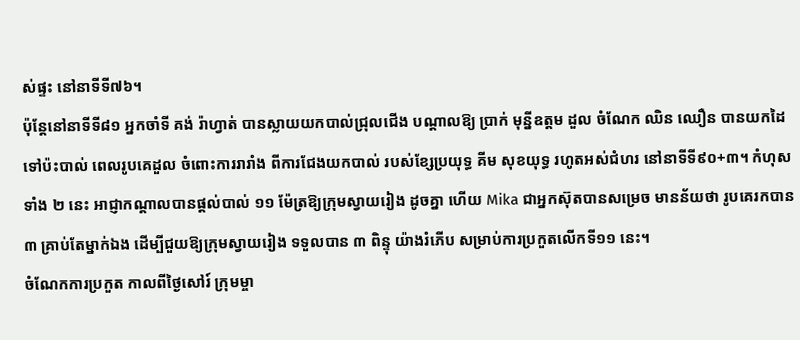ស់ផ្ទះ នៅនាទីទី៧៦។
ប៉ុន្តែនៅនាទីទី៨១ អ្នកចាំទី គង់ រ៉ាហ្វាត់ បានស្លាយយកបាល់ជ្រុលជើង បណ្តាលឱ្យ ប្រាក់ មុន្នីឧត្តម ដួល ចំណែក ឈិន ឈឿន បានយកដៃទៅប៉ះបាល់ ពេលរូបគេដួល ចំពោះការរារាំង ពីការជែងយកបាល់ របស់ខ្សែប្រយុទ្ធ គីម សុខយុទ្ធ រហូតអស់ជំហរ នៅនាទីទី៩០+៣។ កំហុសទាំង ២ នេះ អាជ្ញាកណ្តាលបានផ្តល់បាល់ ១១ ម៉ែត្រឱ្យក្រុមស្វាយរៀង ដូចគ្នា ហើយ Mika ជាអ្នកស៊ុតបានសម្រេច មានន័យថា រូបគេរកបាន ៣ គ្រាប់តែម្នាក់ឯង ដើម្បីជួយឱ្យក្រុមស្វាយរៀង ទទួលបាន ៣ ពិន្ទុ យ៉ាងរំភើប សម្រាប់ការប្រកួតលើកទី១១ នេះ។
ចំណែកការប្រកួត កាលពីថ្ងៃសៅរ៍ ក្រុមម្ចា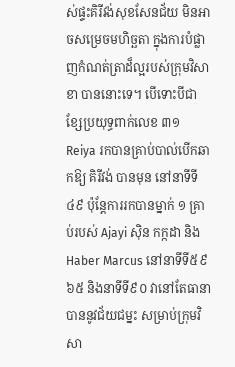ស់ផ្ទះគិរីវង់សុខសែនជ័យ មិនអាចសម្រេចមហិច្ឆតា ក្នុងការបំផ្លាញកំណត់ត្រាដ៏ល្អរបស់ក្រុមវិសាខា បាននោះទេ។ បើទោះបីជា ខ្សែប្រយុទ្ធពាក់លេខ ៣១ Reiya រកបានគ្រាប់បាល់បើកឆាកឱ្យ គិរីវង់ បានមុន នៅនាទីទី៤៩ ប៉ុន្តែការរកបានម្នាក់ ១ គ្រាប់របស់ Ajayi ស៊ិន កក្កដា និង Haber Marcus នៅនាទីទី៥៩ ៦៥ និងនាទីទី៩០ វានៅតែធានាបាននូវជ័យជម្នះ សម្រាប់ក្រុមវិសា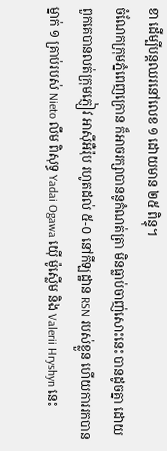ខា ដើម្បីបន្តឈរនៅលេខ ១ ដោយមាន ២៥ ពិន្ទុ។
ចំណែកក្រុមភ្នំពេញក្រោន ក៏អាចរក្សាបាននូកំណត់ត្រា មិនធ្លាប់ចាញ់សោះនេះ បានដូចគ្នា ដោយពួកគេបានលត់ក្រុមភ្ញៀវ អាស៊ីអឺរ៉ុប រហូតដល់ ៥-០ នៅកីឡដ្ឋាន RSN របស់ខ្លួន ហើយការរកបានម្នាក់ ១ គ្រាប់របស់ Nieto លឹម ពិសុទ្ធ Yadai Ogawa យ៉ើ ម៉ូស្លើម និង Valerii Hryshyn នេះ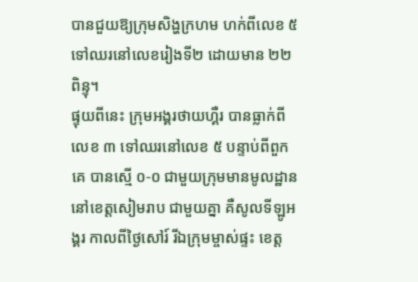បានជួយឱ្យក្រុមសិង្ហក្រហម ហក់ពីលេខ ៥ ទៅឈរនៅលេខរៀងទី២ ដោយមាន ២២ ពិន្ទុ។
ផ្ទុយពីនេះ ក្រុមអង្គរថាយហ្គឺរ បានធ្លាក់ពីលេខ ៣ ទៅឈរនៅលេខ ៥ បន្ទាប់ពីពួកគេ បានស្មើ ០-០ ជាមួយក្រុមមានមូលដ្ឋាននៅខេត្តសៀមរាប ជាមួយគ្នា គឺសូលទីឡូអង្គរ កាលពីថ្ងៃសៅរ៍ រីឯក្រុមម្ចាស់ផ្ទះ ខេត្ត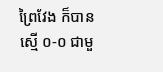ព្រៃវែង ក៏បានស្មើ ០-០ ជាមួ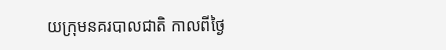យក្រុមនគរបាលជាតិ កាលពីថ្ងៃ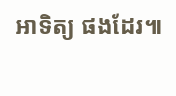អាទិត្យ ផងដែរ៕